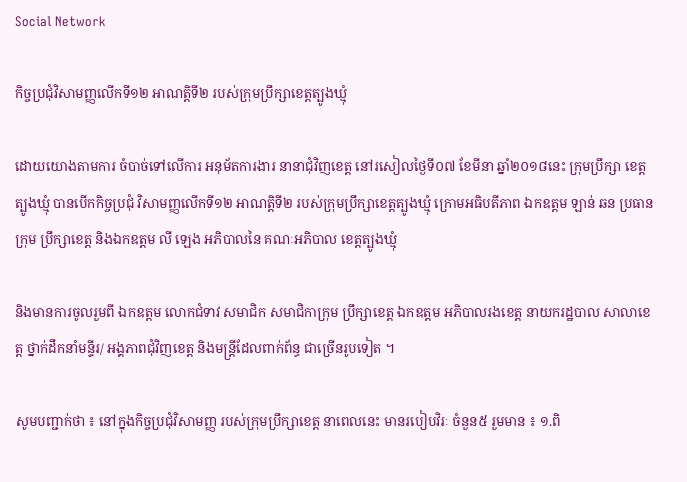Social Network

កិច្ចប្រជុំវិសាមញ្ញលើកទី១២ អាណត្តិទី២ របស់ក្រុមប្រឹក្សាខេត្តត្បូងឃ្មុំ

ដោយយោងតាមការ ចំបាច់ទៅលើការ អនុម័តការងារ នានាជុំវិញខេត្ត នៅរសៀលថ្ងៃទី០៧ ខែមីនា ឆ្នាំ២០១៨នេះ ក្រុមប្រឹក្សា ខេត្តត្បូងឃ្មុំ បានបើកកិច្ចប្រជុំ វិសាមញ្ញលើកទី១២ អាណត្តិទី២ របស់ក្រុមប្រឹក្សាខេត្តត្បូងឃ្មុំ ក្រោមអធិបតីភាព ឯកឧត្តម ឡាន់ ឆន ប្រធានក្រុម ប្រឹក្សាខេត្ត និងឯកឧត្តម លី ឡេង អភិបាលនៃ គណៈអភិបាល ខេត្តត្បូងឃ្មុំ

និងមានការចូលរួមពី ឯកឧត្តម លោកជំទាវ សមាជិក សមាជិកាក្រុម ប្រឹក្សាខេត្ត ឯកឧត្តម អភិបាលរងខេត្ត នាយករដ្ឋបាល សាលាខេត្ត ថ្នាក់ដឹកនាំមន្ទីរ/ អង្គភាពជុំវិញខេត្ត និងមន្ត្រីដែលពាក់ព័ន្ធ ជាច្រើនរូបទៀត ។

សូមបញ្ជាក់ថា ៖ នៅក្នុងកិច្ចប្រជុំវិសាមញ្ញ របស់ក្រុមប្រឹក្សាខេត្ត នាពេលនេះ មានរបៀបវិរៈ ចំនួន៥ រួមមាន ៖ ១.ពិ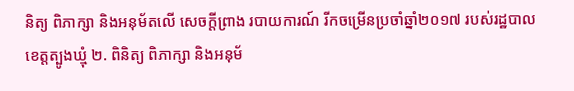និត្យ ពិភាក្សា និងអនុម័តលើ សេចក្ដីព្រាង របាយការណ៍ រីកចម្រើនប្រចាំឆ្នាំ២០១៧ របស់រដ្ឋបាល ខេត្តត្បូងឃ្មុំ ២. ពិនិត្យ ពិភាក្សា និងអនុម័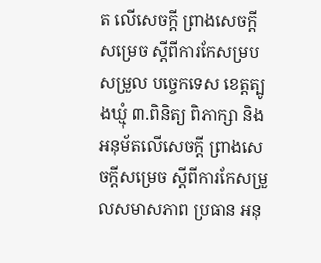ត លើសេចក្ដី ព្រាងសេចក្ដីសម្រេច ស្ដីពីការកែសម្របសម្រួល បច្ចេកទេស ខេត្តត្បូងឃ្មុំ ៣.ពិនិត្យ ពិភាក្សា និងអនុម័តលើសេចក្ដី ព្រាងសេចក្ដីសម្រេច ស្ដីពីការកែសម្រួលសមាសភាព ប្រធាន អនុ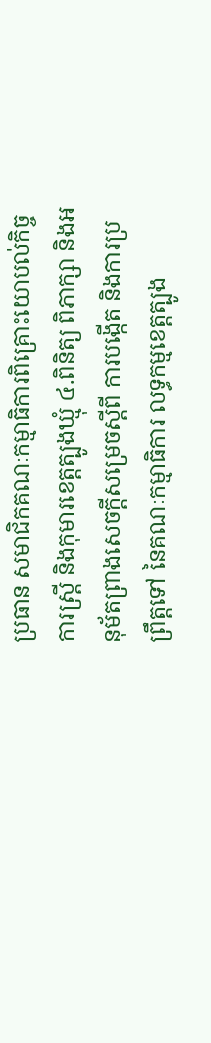ប្រធាន សមាជិកគណៈកម្មាធិការពិគ្រោះយោបល់កិច្ចការស្រ្តី និងកុមារខេត្តត្បូងឃ្មុំ ៤.ពិនិត្យ ពិភាក្សា និងអនុម័តព្រាងសេចក្ដីសម្រេចស្ដីពី ការបង្កើត និងការប្រព្រឹត្តទៅ នៃគណៈកម្មាធិការ លទ្ធកម្មខេត្តត្បូង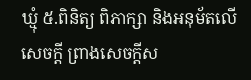ឃ្មុំ ៥.ពិនិត្យ ពិភាក្សា និងអនុម័តលើសេចក្ដី ព្រាងសេចក្ដីស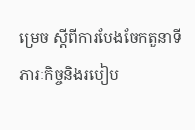ម្រេច ស្ដីពីការបែងចែកតួនាទី ភារៈកិច្ចនិងរបៀប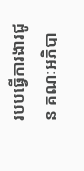របបធ្វើការងារជូន គណៈអភិបា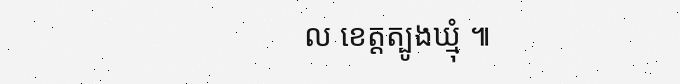ល ខេត្តត្បូងឃ្មុំ ៕